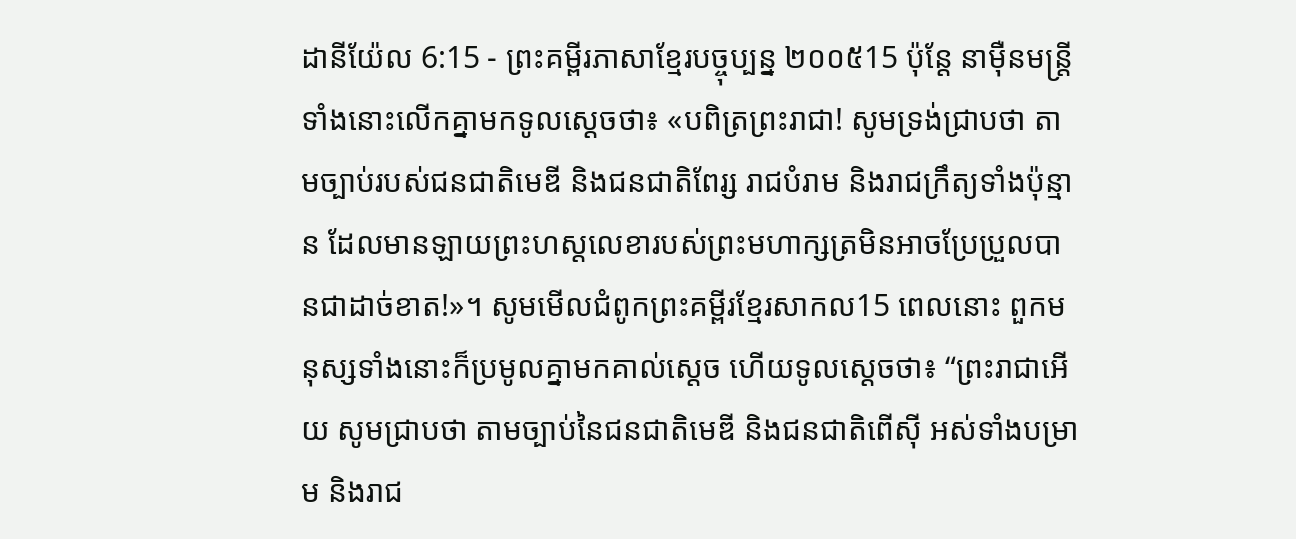ដានីយ៉ែល 6:15 - ព្រះគម្ពីរភាសាខ្មែរបច្ចុប្បន្ន ២០០៥15 ប៉ុន្តែ នាម៉ឺនមន្ត្រីទាំងនោះលើកគ្នាមកទូលស្ដេចថា៖ «បពិត្រព្រះរាជា! សូមទ្រង់ជ្រាបថា តាមច្បាប់របស់ជនជាតិមេឌី និងជនជាតិពែរ្ស រាជបំរាម និងរាជក្រឹត្យទាំងប៉ុន្មាន ដែលមានឡាយព្រះហស្ដលេខារបស់ព្រះមហាក្សត្រមិនអាចប្រែប្រួលបានជាដាច់ខាត!»។ សូមមើលជំពូកព្រះគម្ពីរខ្មែរសាកល15 ពេលនោះ ពួកមនុស្សទាំងនោះក៏ប្រមូលគ្នាមកគាល់ស្ដេច ហើយទូលស្ដេចថា៖ “ព្រះរាជាអើយ សូមជ្រាបថា តាមច្បាប់នៃជនជាតិមេឌី និងជនជាតិពើស៊ី អស់ទាំងបម្រាម និងរាជ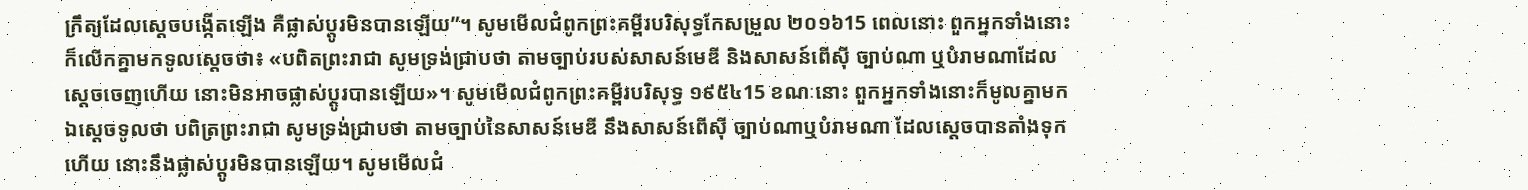ក្រឹត្យដែលស្ដេចបង្កើតឡើង គឺផ្លាស់ប្ដូរមិនបានឡើយ”។ សូមមើលជំពូកព្រះគម្ពីរបរិសុទ្ធកែសម្រួល ២០១៦15 ពេលនោះ ពួកអ្នកទាំងនោះក៏លើកគ្នាមកទូលស្តេចថា៖ «បពិតព្រះរាជា សូមទ្រង់ជ្រាបថា តាមច្បាប់របស់សាសន៍មេឌី និងសាសន៍ពើស៊ី ច្បាប់ណា ឬបំរាមណាដែលស្តេចចេញហើយ នោះមិនអាចផ្លាស់ប្តូរបានឡើយ»។ សូមមើលជំពូកព្រះគម្ពីរបរិសុទ្ធ ១៩៥៤15 ខណៈនោះ ពួកអ្នកទាំងនោះក៏មូលគ្នាមកឯស្តេចទូលថា បពិត្រព្រះរាជា សូមទ្រង់ជ្រាបថា តាមច្បាប់នៃសាសន៍មេឌី នឹងសាសន៍ពើស៊ី ច្បាប់ណាឬបំរាមណា ដែលស្តេចបានតាំងទុកហើយ នោះនឹងផ្លាស់ប្តូរមិនបានឡើយ។ សូមមើលជំ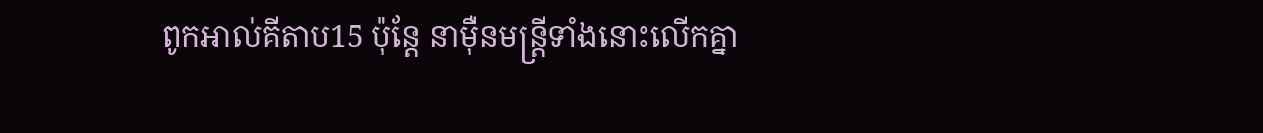ពូកអាល់គីតាប15 ប៉ុន្តែ នាម៉ឺនមន្ត្រីទាំងនោះលើកគ្នា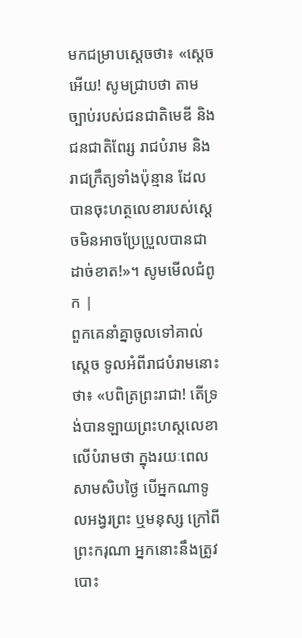មកជម្រាបស្ដេចថា៖ «ស្តេចអើយ! សូមជ្រាបថា តាមច្បាប់របស់ជនជាតិមេឌី និងជនជាតិពែរ្ស រាជបំរាម និងរាជក្រឹត្យទាំងប៉ុន្មាន ដែលបានចុះហត្ថលេខារបស់ស្តេចមិនអាចប្រែប្រួលបានជាដាច់ខាត!»។ សូមមើលជំពូក |
ពួកគេនាំគ្នាចូលទៅគាល់ស្ដេច ទូលអំពីរាជបំរាមនោះថា៖ «បពិត្រព្រះរាជា! តើទ្រង់បានឡាយព្រះហស្ដលេខាលើបំរាមថា ក្នុងរយៈពេលសាមសិបថ្ងៃ បើអ្នកណាទូលអង្វរព្រះ ឬមនុស្ស ក្រៅពីព្រះករុណា អ្នកនោះនឹងត្រូវបោះ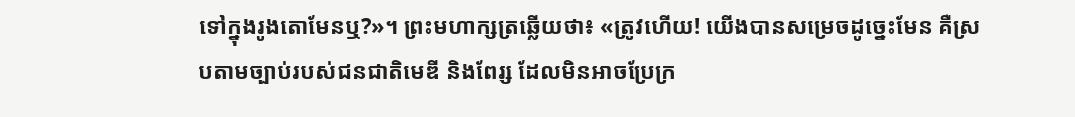ទៅក្នុងរូងតោមែនឬ?»។ ព្រះមហាក្សត្រឆ្លើយថា៖ «ត្រូវហើយ! យើងបានសម្រេចដូច្នេះមែន គឺស្របតាមច្បាប់របស់ជនជាតិមេឌី និងពែរ្ស ដែលមិនអាចប្រែក្រ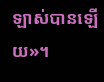ឡាស់បានឡើយ»។